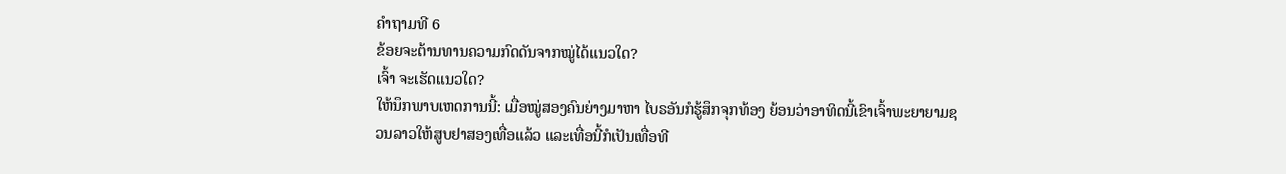ຄຳຖາມທີ 6
ຂ້ອຍຈະຕ້ານທານຄວາມກົດດັນຈາກໝູ່ໄດ້ແນວໃດ?
ເຈົ້າ ຈະເຮັດແນວໃດ?
ໃຫ້ນຶກພາບເຫດການນີ້: ເມື່ອໝູ່ສອງຄົນຍ່າງມາຫາ ໄບຣອັນກໍຮູ້ສຶກຈຸກທ້ອງ ຍ້ອນວ່າອາທິດນີ້ເຂົາເຈົ້າພະຍາຍາມຊວນລາວໃຫ້ສູບຢາສອງເທື່ອແລ້ວ ແລະເທື່ອນີ້ກໍເປັນເທື່ອທີ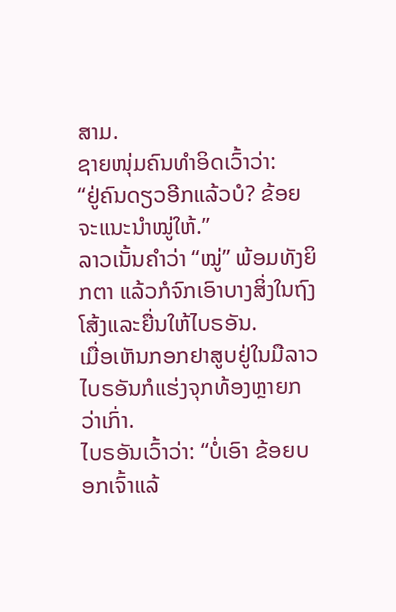ສາມ.
ຊາຍໜຸ່ມຄົນທຳອິດເວົ້າວ່າ:
“ຢູ່ຄົນດຽວອີກແລ້ວບໍ? ຂ້ອຍຈະແນະນຳໝູ່ໃຫ້.”
ລາວເນັ້ນຄຳວ່າ “ໝູ່” ພ້ອມທັງຍິກຕາ ແລ້ວກໍຈົກເອົາບາງສິ່ງໃນຖົງໂສ້ງແລະຍື່ນໃຫ້ໄບຣອັນ.
ເມື່ອເຫັນກອກຢາສູບຢູ່ໃນມືລາວ ໄບຣອັນກໍແຮ່ງຈຸກທ້ອງຫຼາຍກວ່າເກົ່າ.
ໄບຣອັນເວົ້າວ່າ: “ບໍ່ເອົາ ຂ້ອຍບອກເຈົ້າແລ້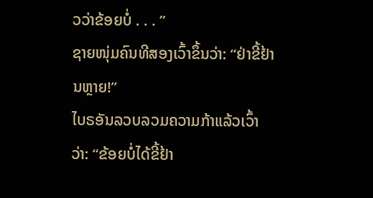ວວ່າຂ້ອຍບໍ່ . . . ”
ຊາຍໜຸ່ມຄົນທີສອງເວົ້າຂຶ້ນວ່າ: “ຢ່າຂີ້ຢ້ານຫຼາຍ!”
ໄບຣອັນລວບລວມຄວາມກ້າແລ້ວເວົ້າວ່າ: “ຂ້ອຍບໍ່ໄດ້ຂີ້ຢ້າ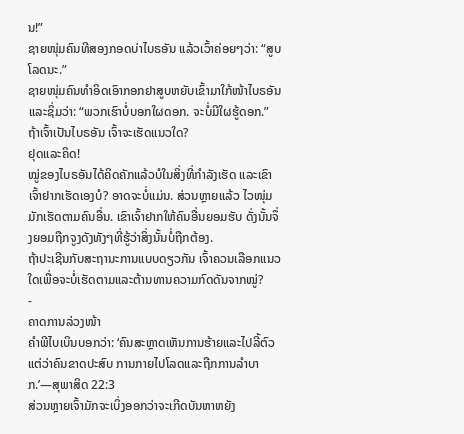ນ!”
ຊາຍໜຸ່ມຄົນທີສອງກອດບ່າໄບຣອັນ ແລ້ວເວົ້າຄ່ອຍໆວ່າ: “ສູບໂລດນະ.”
ຊາຍໜຸ່ມຄົນທຳອິດເອົາກອກຢາສູບຫຍັບເຂົ້າມາໃກ້ໜ້າໄບຣອັນແລະຊິ່ມວ່າ: “ພວກເຮົາບໍ່ບອກໃຜດອກ. ຈະບໍ່ມີໃຜຮູ້ດອກ.”
ຖ້າເຈົ້າເປັນໄບຣອັນ ເຈົ້າຈະເຮັດແນວໃດ?
ຢຸດແລະຄິດ!
ໝູ່ຂອງໄບຣອັນໄດ້ຄິດຄັກແລ້ວບໍໃນສິ່ງທີ່ກຳລັງເຮັດ ແລະເຂົາເຈົ້າຢາກເຮັດເອງບໍ? ອາດຈະບໍ່ແມ່ນ. ສ່ວນຫຼາຍແລ້ວ ໄວໜຸ່ມມັກເຮັດຕາມຄົນອື່ນ. ເຂົາເຈົ້າຢາກໃຫ້ຄົນອື່ນຍອມຮັບ ດັ່ງນັ້ນຈຶ່ງຍອມຖືກຈູງດັງທັງໆທີ່ຮູ້ວ່າສິ່ງນັ້ນບໍ່ຖືກຕ້ອງ.
ຖ້າປະເຊີນກັບສະຖານະການແບບດຽວກັນ ເຈົ້າຄວນເລືອກແນວໃດເພື່ອຈະບໍ່ເຮັດຕາມແລະຕ້ານທານຄວາມກົດດັນຈາກໝູ່?
-
ຄາດການລ່ວງໜ້າ
ຄຳພີໄບເບິນບອກວ່າ: ‘ຄົນສະຫຼາດເຫັນການຮ້າຍແລະໄປລີ້ຕົວ ແຕ່ວ່າຄົນຂາດປະສົບ ການກາຍໄປໂລດແລະຖືກການລຳບາກ.’—ສຸພາສິດ 22:3
ສ່ວນຫຼາຍເຈົ້າມັກຈະເບິ່ງອອກວ່າຈະເກີດບັນຫາຫຍັງ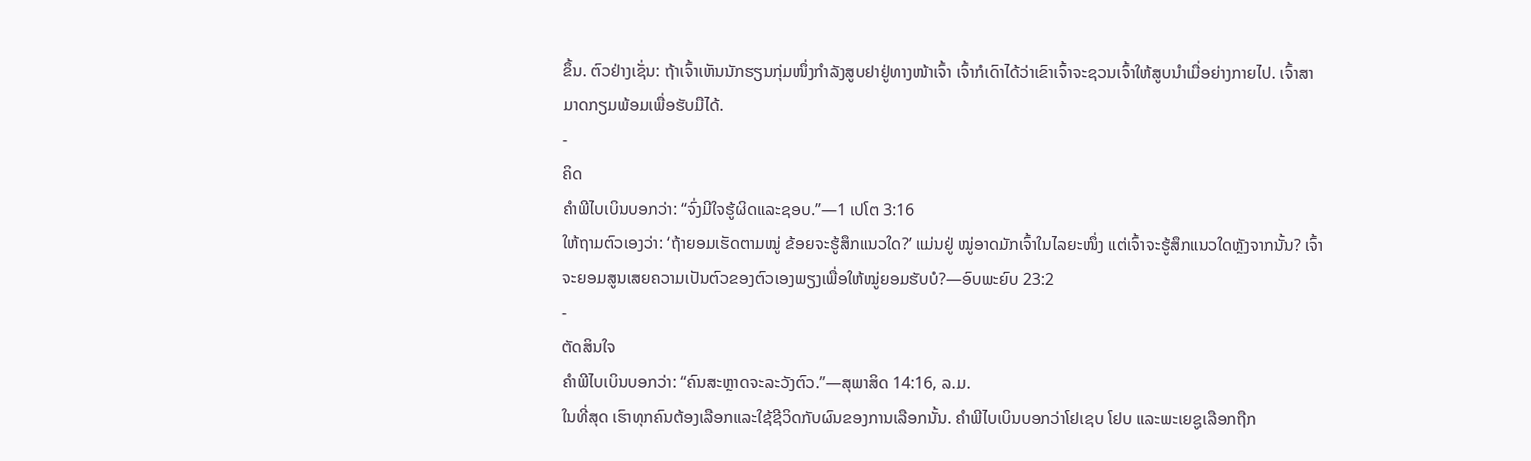ຂຶ້ນ. ຕົວຢ່າງເຊັ່ນ: ຖ້າເຈົ້າເຫັນນັກຮຽນກຸ່ມໜຶ່ງກຳລັງສູບຢາຢູ່ທາງໜ້າເຈົ້າ ເຈົ້າກໍເດົາໄດ້ວ່າເຂົາເຈົ້າຈະຊວນເຈົ້າໃຫ້ສູບນຳເມື່ອຍ່າງກາຍໄປ. ເຈົ້າສາມາດກຽມພ້ອມເພື່ອຮັບມືໄດ້.
-
ຄິດ
ຄຳພີໄບເບິນບອກວ່າ: “ຈົ່ງມີໃຈຮູ້ຜິດແລະຊອບ.”—1 ເປໂຕ 3:16
ໃຫ້ຖາມຕົວເອງວ່າ: ‘ຖ້າຍອມເຮັດຕາມໝູ່ ຂ້ອຍຈະຮູ້ສຶກແນວໃດ?’ ແມ່ນຢູ່ ໝູ່ອາດມັກເຈົ້າໃນໄລຍະໜຶ່ງ ແຕ່ເຈົ້າຈະຮູ້ສຶກແນວໃດຫຼັງຈາກນັ້ນ? ເຈົ້າຈະຍອມສູນເສຍຄວາມເປັນຕົວຂອງຕົວເອງພຽງເພື່ອໃຫ້ໝູ່ຍອມຮັບບໍ?—ອົບພະຍົບ 23:2
-
ຕັດສິນໃຈ
ຄຳພີໄບເບິນບອກວ່າ: “ຄົນສະຫຼາດຈະລະວັງຕົວ.”—ສຸພາສິດ 14:16, ລ.ມ.
ໃນທີ່ສຸດ ເຮົາທຸກຄົນຕ້ອງເລືອກແລະໃຊ້ຊີວິດກັບຜົນຂອງການເລືອກນັ້ນ. ຄຳພີໄບເບິນບອກວ່າໂຢເຊບ ໂຢບ ແລະພະເຍຊູເລືອກຖືກ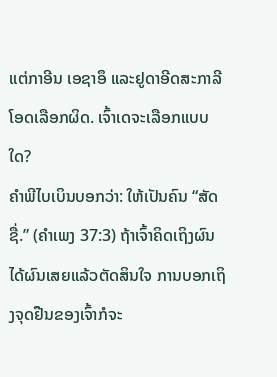ແຕ່ກາອີນ ເອຊາອຶ ແລະຢູດາອີດສະກາລີໂອດເລືອກຜິດ. ເຈົ້າເດຈະເລືອກແບບໃດ?
ຄຳພີໄບເບິນບອກວ່າ: ໃຫ້ເປັນຄົນ “ສັດຊື່.” (ຄຳເພງ 37:3) ຖ້າເຈົ້າຄິດເຖິງຜົນໄດ້ຜົນເສຍແລ້ວຕັດສິນໃຈ ການບອກເຖິງຈຸດຢືນຂອງເຈົ້າກໍຈະ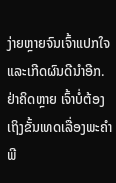ງ່າຍຫຼາຍຈົນເຈົ້າແປກໃຈແລະເກີດຜົນດີນຳອີກ.
ຢ່າຄິດຫຼາຍ ເຈົ້າບໍ່ຕ້ອງເຖິງຂັ້ນເທດເລື່ອງພະຄຳພີ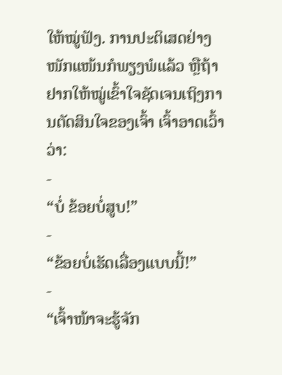ໃຫ້ໝູ່ຟັງ. ການປະຕິເສດຢ່າງໜັກແໜ້ນກໍພຽງພໍແລ້ວ ຫຼືຖ້າຢາກໃຫ້ໝູ່ເຂົ້າໃຈຊັດເຈນເຖິງການຕັດສິນໃຈຂອງເຈົ້າ ເຈົ້າອາດເວົ້າວ່າ:
-
“ບໍ່ ຂ້ອຍບໍ່ສູບ!”
-
“ຂ້ອຍບໍ່ເຮັດເລື່ອງແບບນີ້!”
-
“ເຈົ້າໜ້າຈະຮູ້ຈັກ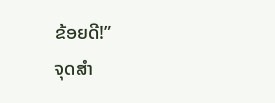ຂ້ອຍດີ!”
ຈຸດສຳ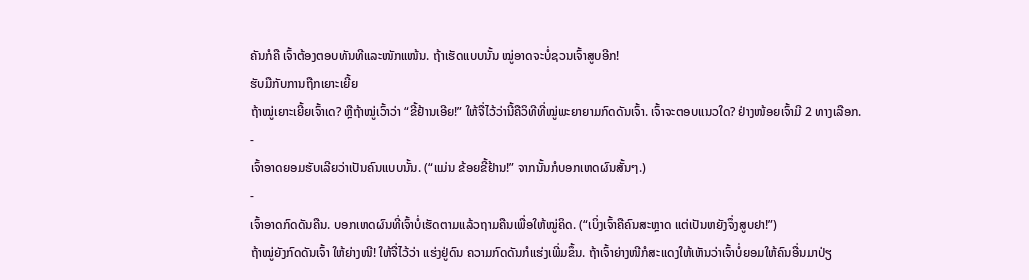ຄັນກໍຄື ເຈົ້າຕ້ອງຕອບທັນທີແລະໜັກແໜ້ນ. ຖ້າເຮັດແບບນັ້ນ ໝູ່ອາດຈະບໍ່ຊວນເຈົ້າສູບອີກ!
ຮັບມືກັບການຖືກເຍາະເຍີ້ຍ
ຖ້າໝູ່ເຍາະເຍີ້ຍເຈົ້າເດ? ຫຼືຖ້າໝູ່ເວົ້າວ່າ “ຂີ້ຢ້ານເອີຍ!” ໃຫ້ຈື່ໄວ້ວ່ານີ້ຄືວິທີທີ່ໝູ່ພະຍາຍາມກົດດັນເຈົ້າ. ເຈົ້າຈະຕອບແນວໃດ? ຢ່າງໜ້ອຍເຈົ້າມີ 2 ທາງເລືອກ.
-
ເຈົ້າອາດຍອມຮັບເລີຍວ່າເປັນຄົນແບບນັ້ນ. (“ແມ່ນ ຂ້ອຍຂີ້ຢ້ານ!” ຈາກນັ້ນກໍບອກເຫດຜົນສັ້ນໆ.)
-
ເຈົ້າອາດກົດດັນຄືນ. ບອກເຫດຜົນທີ່ເຈົ້າບໍ່ເຮັດຕາມແລ້ວຖາມຄືນເພື່ອໃຫ້ໝູ່ຄິດ. (“ເບິ່ງເຈົ້າຄືຄົນສະຫຼາດ ແຕ່ເປັນຫຍັງຈຶ່ງສູບຢາ!”)
ຖ້າໝູ່ຍັງກົດດັນເຈົ້າ ໃຫ້ຍ່າງໜີ! ໃຫ້ຈື່ໄວ້ວ່າ ແຮ່ງຢູ່ດົນ ຄວາມກົດດັນກໍແຮ່ງເພີ່ມຂຶ້ນ. ຖ້າເຈົ້າຍ່າງໜີກໍສະແດງໃຫ້ເຫັນວ່າເຈົ້າບໍ່ຍອມໃຫ້ຄົນອື່ນມາປ່ຽ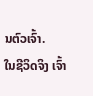ນຕົວເຈົ້າ.
ໃນຊີວິດຈິງ ເຈົ້າ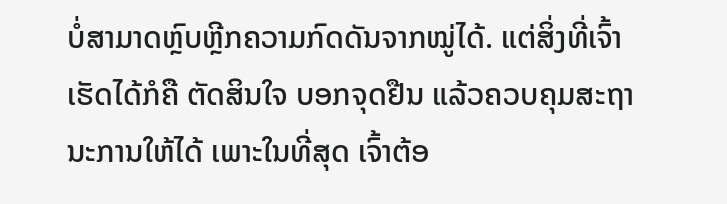ບໍ່ສາມາດຫຼົບຫຼີກຄວາມກົດດັນຈາກໝູ່ໄດ້. ແຕ່ສິ່ງທີ່ເຈົ້າເຮັດໄດ້ກໍຄື ຕັດສິນໃຈ ບອກຈຸດຢືນ ແລ້ວຄວບຄຸມສະຖານະການໃຫ້ໄດ້ ເພາະໃນທີ່ສຸດ ເຈົ້າຕ້ອ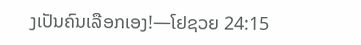ງເປັນຄົນເລືອກເອງ!—ໂຢຊວຍ 24:15